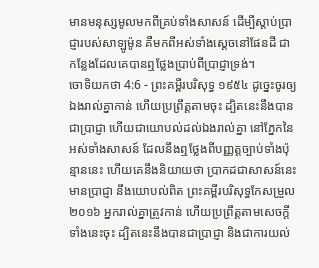មានមនុស្សមូលមកពីគ្រប់ទាំងសាសន៍ ដើម្បីស្តាប់ប្រាជ្ញារបស់សាឡូម៉ូន គឺមកពីអស់ទាំងស្តេចនៅផែនដី ជាកន្លែងដែលគេបានឮថ្លែងប្រាប់ពីប្រាជ្ញាទ្រង់។
ចោទិយកថា 4:6 - ព្រះគម្ពីរបរិសុទ្ធ ១៩៥៤ ដូច្នេះចូរឲ្យឯងរាល់គ្នាកាន់ ហើយប្រព្រឹត្តតាមចុះ ដ្បិតនេះនឹងបានជាប្រាជ្ញា ហើយជាយោបល់ដល់ឯងរាល់គ្នា នៅភ្នែកនៃអស់ទាំងសាសន៍ ដែលនឹងឮថ្លែងពីបញ្ញត្តច្បាប់ទាំងប៉ុន្មាននេះ ហើយគេនឹងនិយាយថា ប្រាកដជាសាសន៍នេះមានប្រាជ្ញា នឹងយោបល់ពិត ព្រះគម្ពីរបរិសុទ្ធកែសម្រួល ២០១៦ អ្នករាល់គ្នាត្រូវកាន់ ហើយប្រព្រឹត្តតាមសេចក្ដីទាំងនេះចុះ ដ្បិតនេះនឹងបានជាប្រាជ្ញា និងជាការយល់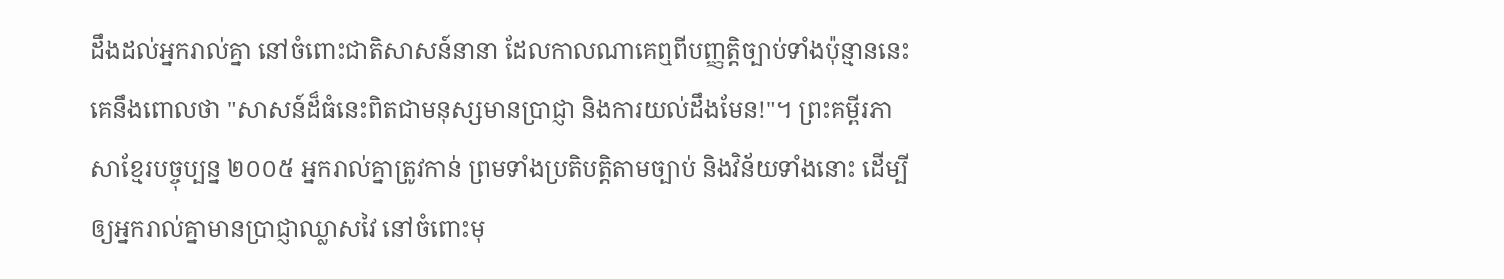ដឹងដល់អ្នករាល់គ្នា នៅចំពោះជាតិសាសន៍នានា ដែលកាលណាគេឮពីបញ្ញត្តិច្បាប់ទាំងប៉ុន្មាននេះ គេនឹងពោលថា "សាសន៍ដ៏ធំនេះពិតជាមនុស្សមានប្រាជ្ញា និងការយល់ដឹងមែន!"។ ព្រះគម្ពីរភាសាខ្មែរបច្ចុប្បន្ន ២០០៥ អ្នករាល់គ្នាត្រូវកាន់ ព្រមទាំងប្រតិបត្តិតាមច្បាប់ និងវិន័យទាំងនោះ ដើម្បីឲ្យអ្នករាល់គ្នាមានប្រាជ្ញាឈ្លាសវៃ នៅចំពោះមុ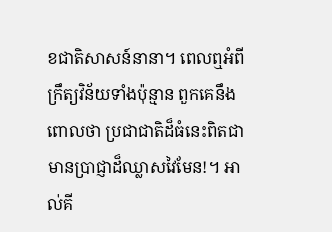ខជាតិសាសន៍នានា។ ពេលឮអំពីក្រឹត្យវិន័យទាំងប៉ុន្មាន ពួកគេនឹងពោលថា ប្រជាជាតិដ៏ធំនេះពិតជាមានប្រាជ្ញាដ៏ឈ្លាសវៃមែន!។ អាល់គី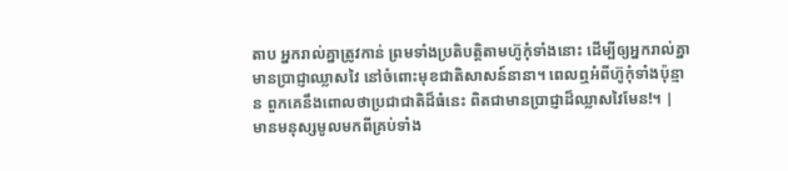តាប អ្នករាល់គ្នាត្រូវកាន់ ព្រមទាំងប្រតិបត្តិតាមហ៊ូកុំទាំងនោះ ដើម្បីឲ្យអ្នករាល់គ្នាមានប្រាជ្ញាឈ្លាសវៃ នៅចំពោះមុខជាតិសាសន៍នានា។ ពេលឮអំពីហ៊ូកុំទាំងប៉ុន្មាន ពួកគេនឹងពោលថាប្រជាជាតិដ៏ធំនេះ ពិតជាមានប្រាជ្ញាដ៏ឈ្លាសវៃមែន!។ |
មានមនុស្សមូលមកពីគ្រប់ទាំង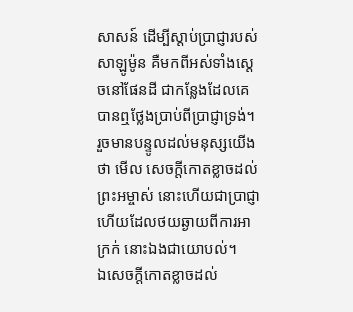សាសន៍ ដើម្បីស្តាប់ប្រាជ្ញារបស់សាឡូម៉ូន គឺមកពីអស់ទាំងស្តេចនៅផែនដី ជាកន្លែងដែលគេបានឮថ្លែងប្រាប់ពីប្រាជ្ញាទ្រង់។
រួចមានបន្ទូលដល់មនុស្សយើងថា មើល សេចក្ដីកោតខ្លាចដល់ព្រះអម្ចាស់ នោះហើយជាប្រាជ្ញា ហើយដែលថយឆ្ងាយពីការអាក្រក់ នោះឯងជាយោបល់។
ឯសេចក្ដីកោតខ្លាចដល់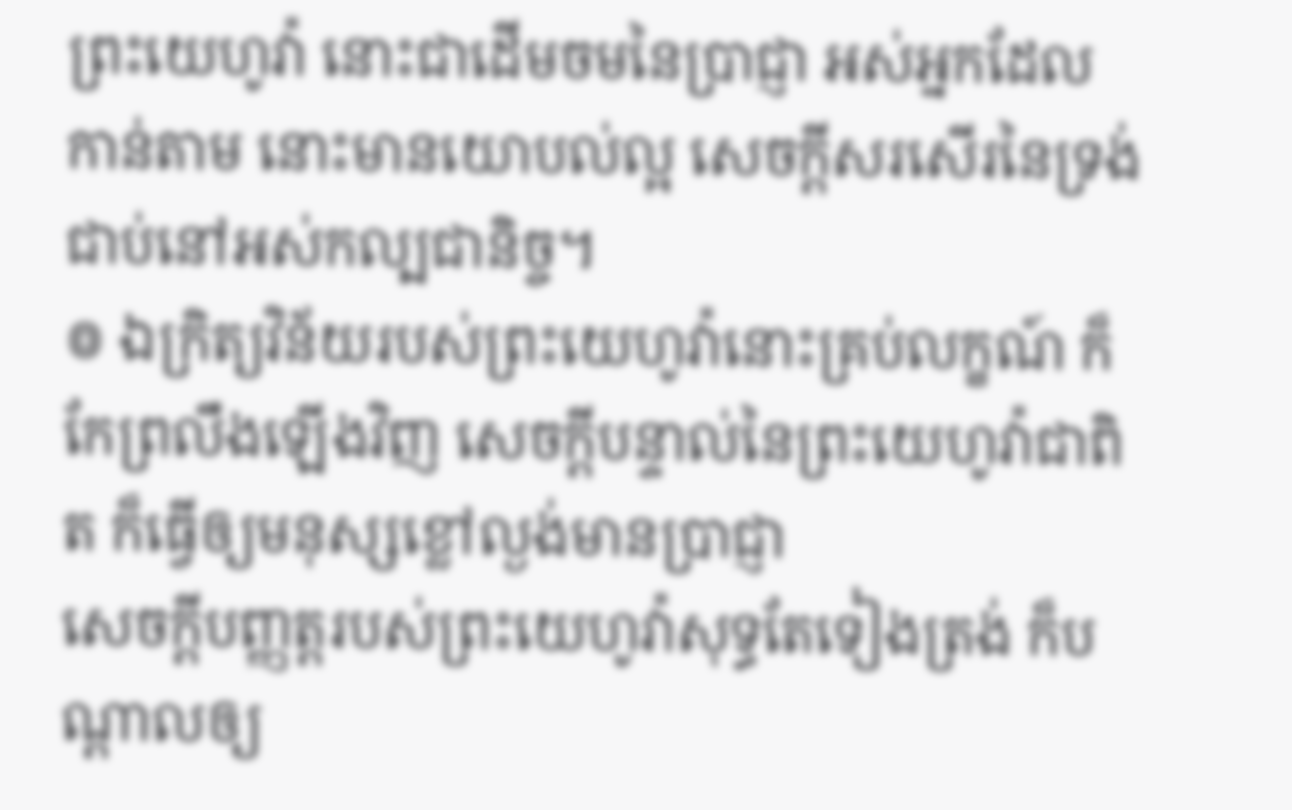ព្រះយេហូវ៉ា នោះជាដើមចមនៃប្រាជ្ញា អស់អ្នកដែលកាន់តាម នោះមានយោបល់ល្អ សេចក្ដីសរសើរនៃទ្រង់ជាប់នៅអស់កល្បជានិច្ច។
៙ ឯក្រិត្យវិន័យរបស់ព្រះយេហូវ៉ានោះគ្រប់លក្ខណ៍ ក៏កែព្រលឹងឡើងវិញ សេចក្ដីបន្ទាល់នៃព្រះយេហូវ៉ាជាពិត ក៏ធ្វើឲ្យមនុស្សខ្លៅល្ងង់មានប្រាជ្ញា
សេចក្ដីបញ្ញត្តរបស់ព្រះយេហូវ៉ាសុទ្ធតែទៀងត្រង់ ក៏បណ្តាលឲ្យ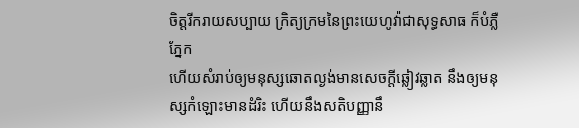ចិត្តរីករាយសប្បាយ ក្រិត្យក្រមនៃព្រះយេហូវ៉ាជាសុទ្ធសាធ ក៏បំភ្លឺភ្នែក
ហើយសំរាប់ឲ្យមនុស្សឆោតល្ងង់មានសេចក្ដីឆ្លៀវឆ្លាត នឹងឲ្យមនុស្សកំឡោះមានដំរិះ ហើយនឹងសតិបញ្ញានឹ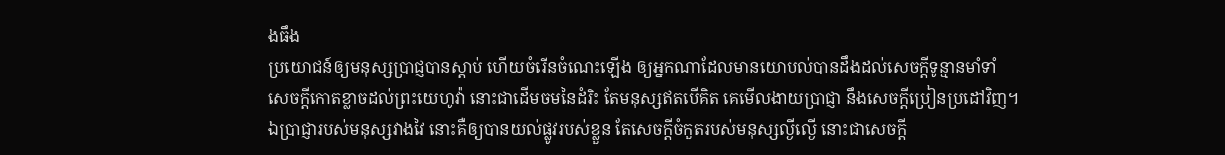ងធឹង
ប្រយោជន៍ឲ្យមនុស្សប្រាជ្ញបានស្តាប់ ហើយចំរើនចំណេះឡើង ឲ្យអ្នកណាដែលមានយោបល់បានដឹងដល់សេចក្ដីទូន្មានមាំទាំ
សេចក្ដីកោតខ្លាចដល់ព្រះយេហូវ៉ា នោះជាដើមចមនៃដំរិះ តែមនុស្សឥតបើគិត គេមើលងាយប្រាជ្ញា នឹងសេចក្ដីប្រៀនប្រដៅវិញ។
ឯប្រាជ្ញារបស់មនុស្សវាងវៃ នោះគឺឲ្យបានយល់ផ្លូវរបស់ខ្លួន តែសេចក្ដីចំកួតរបស់មនុស្សល្ងីល្ងើ នោះជាសេចក្ដី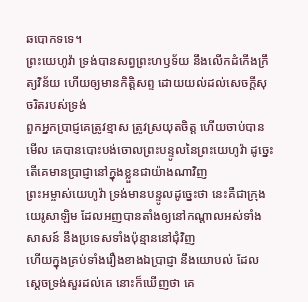ឆបោកទទេ។
ព្រះយេហូវ៉ា ទ្រង់បានសព្វព្រះហឫទ័យ នឹងលើកដំកើងក្រឹត្យវិន័យ ហើយឲ្យមានកិត្តិសព្ទ ដោយយល់ដល់សេចក្ដីសុចរិតរបស់ទ្រង់
ពួកអ្នកប្រាជ្ញគេត្រូវខ្មាស ត្រូវស្រយុតចិត្ត ហើយចាប់បាន មើល គេបានបោះបង់ចោលព្រះបន្ទូលនៃព្រះយេហូវ៉ា ដូច្នេះ តើគេមានប្រាជ្ញានៅក្នុងខ្លួនជាយ៉ាងណាវិញ
ព្រះអម្ចាស់យេហូវ៉ា ទ្រង់មានបន្ទូលដូច្នេះថា នេះគឺជាក្រុងយេរូសាឡិម ដែលអញបានតាំងឲ្យនៅកណ្តាលអស់ទាំងសាសន៍ នឹងប្រទេសទាំងប៉ុន្មាននៅជុំវិញ
ហើយក្នុងគ្រប់ទាំងរឿងខាងឯប្រាជ្ញា នឹងយោបល់ ដែលស្តេចទ្រង់សួរដល់គេ នោះក៏ឃើញថា គេ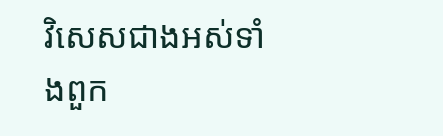វិសេសជាងអស់ទាំងពួក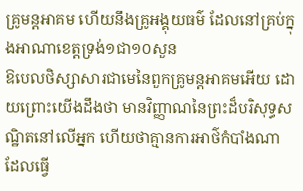គ្រូមន្តអាគម ហើយនឹងគ្រូអង្គុយធម៌ ដែលនៅគ្រប់ក្នុងអាណាខេត្តទ្រង់១ជា១០សួន
ឱបេលថិស្សាសារជាមេនៃពួកគ្រូមន្តអាគមអើយ ដោយព្រោះយើងដឹងថា មានវិញ្ញាណនៃព្រះដ៏បរិសុទ្ធសណ្ឋិតនៅលើអ្នក ហើយថាគ្មានការអាថ៌កំបាំងណា ដែលធ្វើ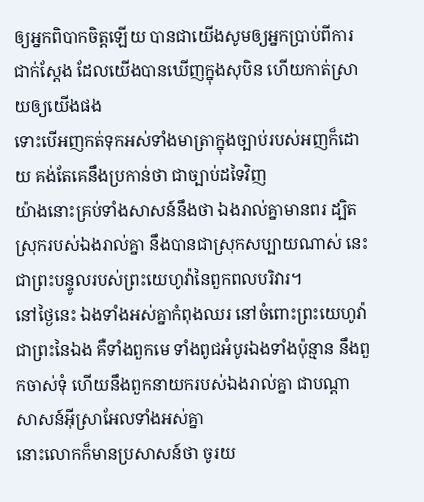ឲ្យអ្នកពិបាកចិត្តឡើយ បានជាយើងសូមឲ្យអ្នកប្រាប់ពីការជាក់ស្តែង ដែលយើងបានឃើញក្នុងសុបិន ហើយកាត់ស្រាយឲ្យយើងផង
ទោះបើអញកត់ទុកអស់ទាំងមាត្រាក្នុងច្បាប់របស់អញក៏ដោយ គង់តែគេនឹងប្រកាន់ថា ជាច្បាប់ដទៃវិញ
យ៉ាងនោះគ្រប់ទាំងសាសន៍នឹងថា ឯងរាល់គ្នាមានពរ ដ្បិតស្រុករបស់ឯងរាល់គ្នា នឹងបានជាស្រុកសប្បាយណាស់ នេះជាព្រះបន្ទូលរបស់ព្រះយេហូវ៉ានៃពួកពលបរិវារ។
នៅថ្ងៃនេះ ឯងទាំងអស់គ្នាកំពុងឈរ នៅចំពោះព្រះយេហូវ៉ាជាព្រះនៃឯង គឺទាំងពួកមេ ទាំងពូជអំបូរឯងទាំងប៉ុន្មាន នឹងពួកចាស់ទុំ ហើយនឹងពួកនាយករបស់ឯងរាល់គ្នា ជាបណ្តាសាសន៍អ៊ីស្រាអែលទាំងអស់គ្នា
នោះលោកក៏មានប្រសាសន៍ថា ចូរយ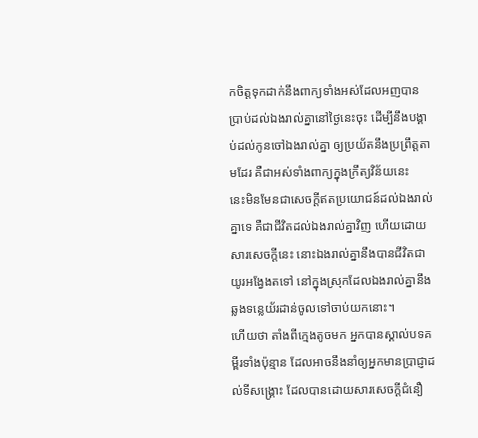កចិត្តទុកដាក់នឹងពាក្យទាំងអស់ដែលអញបានប្រាប់ដល់ឯងរាល់គ្នានៅថ្ងៃនេះចុះ ដើម្បីនឹងបង្គាប់ដល់កូនចៅឯងរាល់គ្នា ឲ្យប្រយ័តនឹងប្រព្រឹត្តតាមដែរ គឺជាអស់ទាំងពាក្យក្នុងក្រឹត្យវិន័យនេះ
នេះមិនមែនជាសេចក្ដីឥតប្រយោជន៍ដល់ឯងរាល់គ្នាទេ គឺជាជីវិតដល់ឯងរាល់គ្នាវិញ ហើយដោយសារសេចក្ដីនេះ នោះឯងរាល់គ្នានឹងបានជីវិតជាយូរអង្វែងតទៅ នៅក្នុងស្រុកដែលឯងរាល់គ្នានឹងឆ្លងទន្លេយ័រដាន់ចូលទៅចាប់យកនោះ។
ហើយថា តាំងពីក្មេងតូចមក អ្នកបានស្គាល់បទគម្ពីរទាំងប៉ុន្មាន ដែលអាចនឹងនាំឲ្យអ្នកមានប្រាជ្ញាដល់ទីសង្គ្រោះ ដែលបានដោយសារសេចក្ដីជំនឿ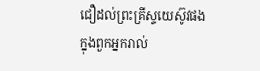ជឿដល់ព្រះគ្រីស្ទយេស៊ូវផង
ក្នុងពួកអ្នករាល់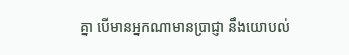គ្នា បើមានអ្នកណាមានប្រាជ្ញា នឹងយោបល់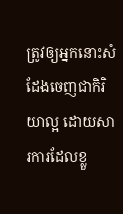ត្រូវឲ្យអ្នកនោះសំដែងចេញជាកិរិយាល្អ ដោយសារការដែលខ្លួ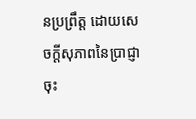នប្រព្រឹត្ត ដោយសេចក្ដីសុភាពនៃប្រាជ្ញាចុះ